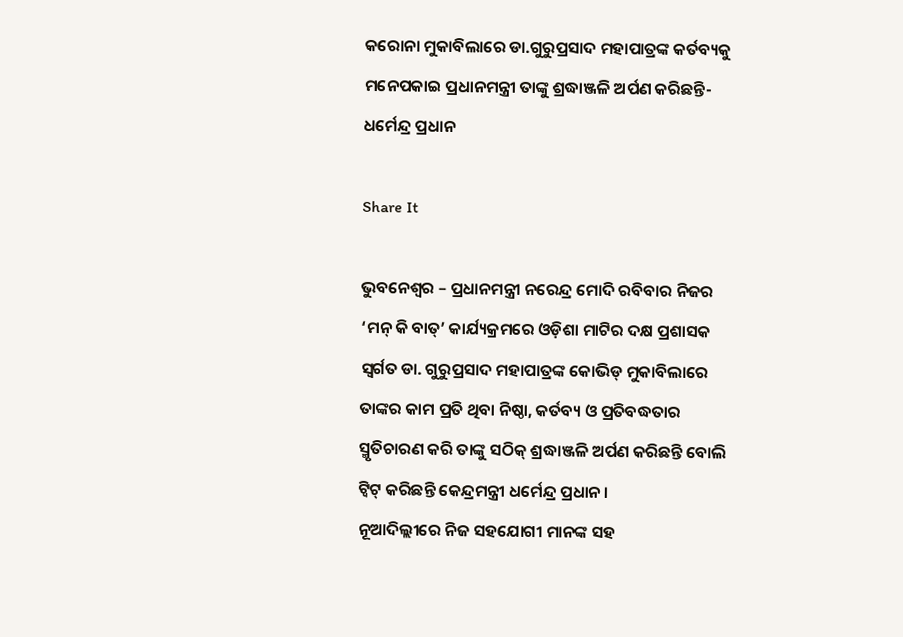କରୋନା ମୁକାବିଲାରେ ଡା.ଗୁରୁପ୍ରସାଦ ମହାପାତ୍ରଙ୍କ କର୍ତବ୍ୟକୁ ମନେପକାଇ ପ୍ରଧାନମନ୍ତ୍ରୀ ତାଙ୍କୁ ଶ୍ରଦ୍ଧାଞ୍ଜଳି ଅର୍ପଣ କରିଛନ୍ତି-ଧର୍ମେନ୍ଦ୍ର ପ୍ରଧାନ

Share It

ଭୁବନେଶ୍ୱର – ପ୍ରଧାନମନ୍ତ୍ରୀ ନରେନ୍ଦ୍ର ମୋଦି ରବିବାର ନିଜର ‘ମନ୍ କି ବାତ୍‌’ କାର୍ଯ୍ୟକ୍ରମରେ ଓଡ଼ିଶା ମାଟିର ଦକ୍ଷ ପ୍ରଶାସକ ସ୍ୱର୍ଗତ ଡା. ଗୁରୁପ୍ରସାଦ ମହାପାତ୍ରଙ୍କ କୋଭିଡ୍ ମୁକାବିଲାରେ ତାଙ୍କର କାମ ପ୍ରତି ଥିବା ନିଷ୍ଠା, କର୍ତବ୍ୟ ଓ ପ୍ରତିବଦ୍ଧତାର ସ୍ମୃତିଚାରଣ କରି ତାଙ୍କୁ ସଠିକ୍ ଶ୍ରଦ୍ଧାଞ୍ଜଳି ଅର୍ପଣ କରିଛନ୍ତି ବୋଲି ଟ୍ୱିଟ୍ କରିଛନ୍ତି କେନ୍ଦ୍ରମନ୍ତ୍ରୀ ଧର୍ମେନ୍ଦ୍ର ପ୍ରଧାନ ।
ନୂଆଦିଲ୍ଲୀରେ ନିଜ ସହଯୋଗୀ ମାନଙ୍କ ସହ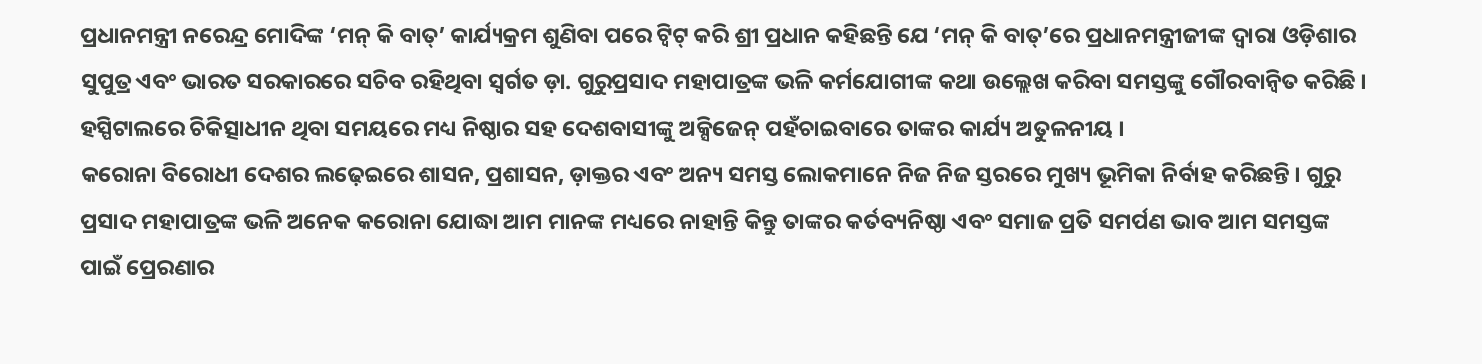ପ୍ରଧାନମନ୍ତ୍ରୀ ନରେନ୍ଦ୍ର ମୋଦିଙ୍କ ‘ମନ୍ କି ବାତ୍‌’ କାର୍ଯ୍ୟକ୍ରମ ଶୁଣିବା ପରେ ଟ୍ୱିଟ୍ କରି ଶ୍ରୀ ପ୍ରଧାନ କହିଛନ୍ତି ଯେ ‘ମନ୍ କି ବାତ୍‌’ରେ ପ୍ରଧାନମନ୍ତ୍ରୀଜୀଙ୍କ ଦ୍ୱାରା ଓଡ଼ିଶାର ସୁପୁତ୍ର ଏବଂ ଭାରତ ସରକାରରେ ସଚିବ ରହିଥିବା ସ୍ୱର୍ଗତ ଡ଼ା. ଗୁରୁପ୍ରସାଦ ମହାପାତ୍ରଙ୍କ ଭଳି କର୍ମଯୋଗୀଙ୍କ କଥା ଉଲ୍ଲେଖ କରିବା ସମସ୍ତଙ୍କୁ ଗୌରବାନ୍ୱିତ କରିଛି । ହସ୍ପିଟାଲରେ ଚିକିତ୍ସାଧୀନ ଥିବା ସମୟରେ ମଧ୍ୟ ନିଷ୍ଠାର ସହ ଦେଶବାସୀଙ୍କୁ ଅକ୍ସିଜେନ୍ ପହଁଚାଇବାରେ ତାଙ୍କର କାର୍ଯ୍ୟ ଅତୁଳନୀୟ ।
କରୋନା ବିରୋଧୀ ଦେଶର ଲଢ଼େଇରେ ଶାସନ, ପ୍ରଶାସନ, ଡ଼ାକ୍ତର ଏବଂ ଅନ୍ୟ ସମସ୍ତ ଲୋକମାନେ ନିଜ ନିଜ ସ୍ତରରେ ମୁଖ୍ୟ ଭୂମିକା ନିର୍ବାହ କରିଛନ୍ତି । ଗୁରୁ ପ୍ରସାଦ ମହାପାତ୍ରଙ୍କ ଭଳି ଅନେକ କରୋନା ଯୋଦ୍ଧା ଆମ ମାନଙ୍କ ମଧ୍ୟରେ ନାହାନ୍ତି କିନ୍ତୁ ତାଙ୍କର କର୍ତବ୍ୟନିଷ୍ଠା ଏବଂ ସମାଜ ପ୍ରତି ସମର୍ପଣ ଭାବ ଆମ ସମସ୍ତଙ୍କ ପାଇଁ ପ୍ରେରଣାର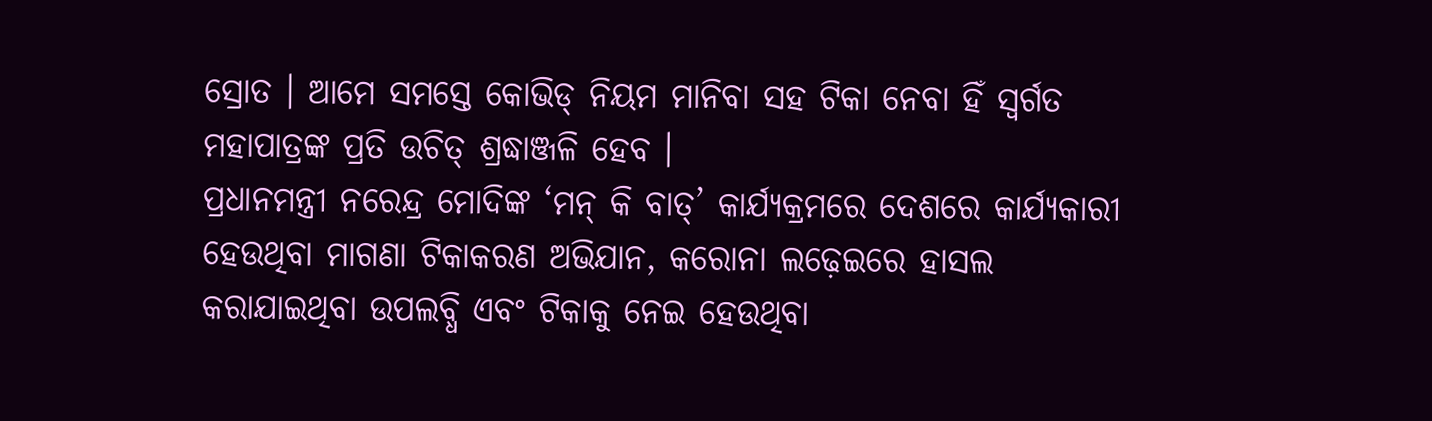ସ୍ରୋତ । ଆମେ ସମସ୍ତେ କୋଭିଡ୍ ନିୟମ ମାନିବା ସହ ଟିକା ନେବା ହିଁ ସ୍ୱର୍ଗତ ମହାପାତ୍ରଙ୍କ ପ୍ରତି ଉଚିତ୍ ଶ୍ରଦ୍ଧାଞ୍ଜଳି ହେବ ।
ପ୍ରଧାନମନ୍ତ୍ରୀ ନରେନ୍ଦ୍ର ମୋଦିଙ୍କ ‘ମନ୍ କି ବାତ୍‌’ କାର୍ଯ୍ୟକ୍ରମରେ ଦେଶରେ କାର୍ଯ୍ୟକାରୀ ହେଉଥିବା ମାଗଣା ଟିକାକରଣ ଅଭିଯାନ, କରୋନା ଲଢ଼େଇରେ ହାସଲ କରାଯାଇଥିବା ଉପଲବ୍ଧି ଏବଂ ଟିକାକୁ ନେଇ ହେଉଥିବା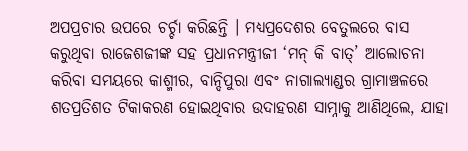ଅପପ୍ରଚାର ଉପରେ ଚର୍ଚ୍ଚା କରିଛନ୍ତି । ମଧ୍ୟପ୍ରଦେଶର ବେତୁଲରେ ବାସ କରୁଥିବା ରାଜେଶଜୀଙ୍କ ସହ ପ୍ରଧାନମନ୍ତ୍ରୀଜୀ ‘ମନ୍ କି ବାତ୍‌’ ଆଲୋଚନା କରିବା ସମୟରେ କାଶ୍ମୀର, ବାନ୍ଦିପୁରା ଏବଂ ନାଗାଲ୍ୟାଣ୍ଡର ଗ୍ରାମାଞ୍ଚଳରେ ଶତପ୍ରତିଶତ ଟିକାକରଣ ହୋଇଥିବାର ଉଦାହରଣ ସାମ୍ନାକୁ ଆଣିଥିଲେ, ଯାହା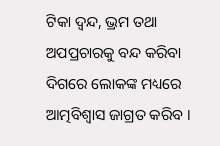ଟିକା ଦ୍ୱନ୍ଦ, ଭ୍ରମ ତଥା ଅପପ୍ରଚାରକୁ ବନ୍ଦ କରିବା ଦିଗରେ ଲୋକଙ୍କ ମଧ୍ୟରେ ଆତ୍ମବିଶ୍ୱାସ ଜାଗ୍ରତ କରିବ ।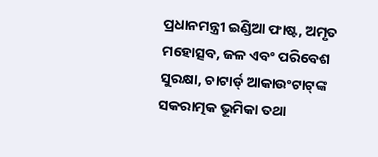ପ୍ରଧାନମନ୍ତ୍ରୀ ଇଣ୍ଡିଆ ଫାଷ୍ଟ, ଅମୃତ ମହୋତ୍ସବ, ଜଳ ଏବଂ ପରିବେଶ ସୁରକ୍ଷା, ଚାଟାର୍ଡ୍ ଆକାଉଂଟାଟ୍‌ଙ୍କ ସକରାତ୍ମକ ଭୂମିକା ତଥା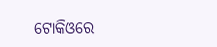ଟୋକିଓରେ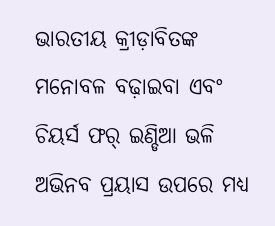ଭାରତୀୟ କ୍ରୀଡ଼ାବିତଙ୍କ ମନୋବଳ ବଢ଼ାଇବା ଏବଂ ଚିୟର୍ସ ଫର୍ ଇଣ୍ଡିଆ ଭଳି ଅଭିନବ ପ୍ରୟାସ ଉପରେ ମଧ୍ୟ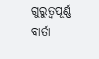ଗୁରୁତ୍ୱପୂର୍ଣ୍ଣ ବାର୍ତା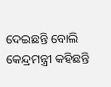ଦେଇଛନ୍ତି ବୋଲି କେନ୍ଦ୍ରମନ୍ତ୍ରୀ କହିଛନ୍ତି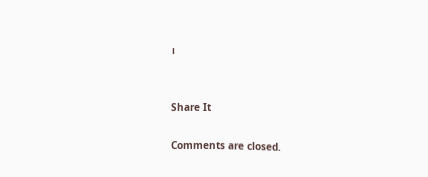।


Share It

Comments are closed.